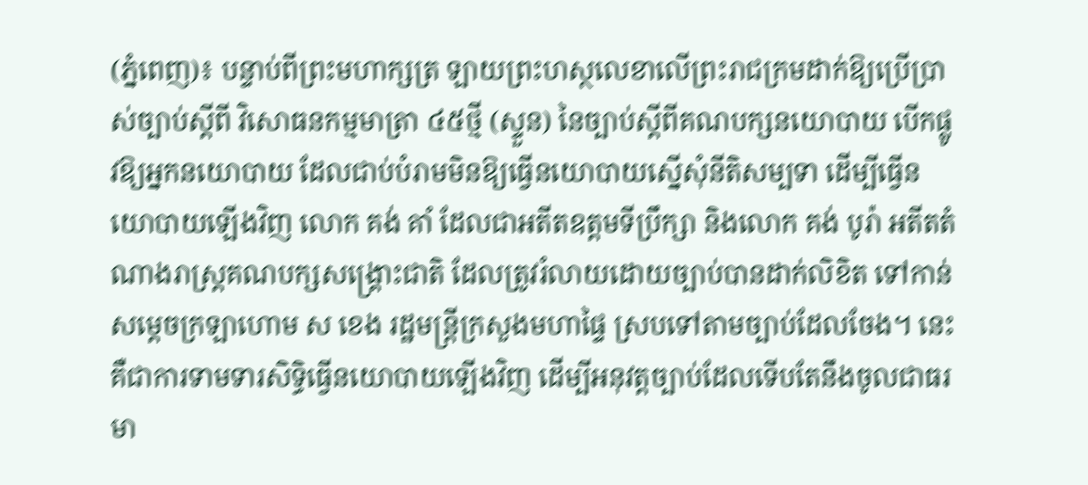(ភ្នំពេញ)៖ បន្ទាប់ពីព្រះមហាក្សត្រ ឡាយព្រះហស្ថលេខាលើព្រះរាជក្រមដាក់ឱ្យប្រើប្រាស់ច្បាប់ស្តីពី វិសោធនកម្មមាត្រា ៤៥ថ្មី (ស្ទួន) នៃច្បាប់ស្តីពីគណបក្សនយោបាយ បើកផ្លូវឱ្យអ្នកនយោបាយ ដែលជាប់បំរាមមិនឱ្យធ្វើនយោបាយស្នើសុំនីតិសម្បទា ដើម្បីធ្វើនយោបាយឡើងវិញ លោក គង់ គាំ ដែលជាអតីតឧត្តមទីប្រឹក្សា និងលោក គង់ បូរ៉ា អតីតតំណាងរាស្ត្រគណបក្សសង្គ្រោះជាតិ ដែលត្រូវរំលាយដោយច្បាប់បានដាក់លិខិត ទៅកាន់សម្តេចក្រឡាហោម ស ខេង រដ្ឋមន្ត្រីក្រសួងមហាផ្ទៃ ស្របទៅតាមច្បាប់ដែលចែង។ នេះគឺជាការទាមទារសិទ្ធិធ្វើនយោបាយឡើងវិញ ដើម្បីអនុវត្តច្បាប់ដែលទើបតែនឹងចូលជាធរមា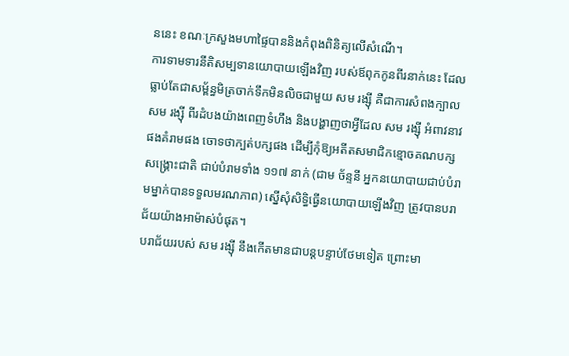ននេះ ខណៈក្រសួងមហាផ្ទៃបាននិងកំពុងពិនិត្យលើសំណើ។
ការទាមទារនីតិសម្បទានយោបាយឡើងវិញ របស់ឪពុកកូនពីរនាក់នេះ ដែលធ្លាប់តែជាសម្ព័ន្ធមិត្រចាក់ទឹកមិនលិចជាមួយ សម រង្ស៊ី គឺជាការសំពងក្បាល សម រង្ស៊ី ពីរដំបងយ៉ាងពេញទំហឹង និងបង្ហាញថាអ្វីដែល សម រង្ស៊ី អំពាវនាវផងគំរាមផង ចោទថាក្បត់បក្សផង ដើម្បីកុំឱ្យអតីតសមាជិកខ្មោចគណបក្សសង្គ្រោះជាតិ ជាប់បំរាមទាំង ១១៧ នាក់ (ជាម ច័ន្ទនី អ្នកនយោបាយជាប់បំរាមម្នាក់បានទទួលមរណភាព) ស្នើសុំសិទ្ធិធ្វើនយោបាយឡើងវិញ ត្រូវបានបរាជ័យយ៉ាងអាម៉ាស់បំផុត។
បរាជ័យរបស់ សម រង្ស៊ី នឹងកើតមានជាបន្តបន្ទាប់ថែមទៀត ព្រោះមា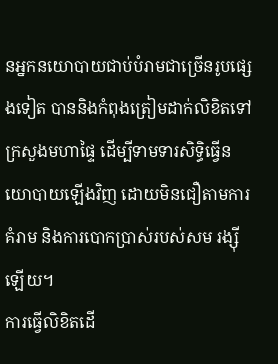នអ្នកនយោបាយជាប់បំរាមជាច្រើនរូបផ្សេងទៀត បាននិងកំពុងត្រៀមដាក់លិខិតទៅក្រសួងមហាផ្ទៃ ដើម្បីទាមទារសិទ្ធិធ្វើនយោបាយឡើងវិញ ដោយមិនជឿតាមការគំរាម និងការបោកប្រាស់របស់សម រង្ស៊ីឡើយ។
ការធ្វើលិខិតដើ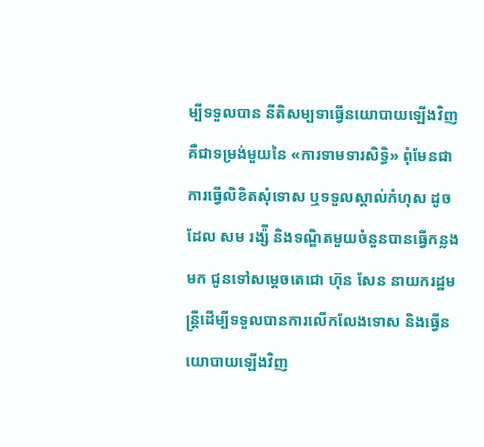ម្បីទទួលបាន នីតិសម្បទាធ្វើនយោបាយឡើងវិញគឺជាទម្រង់មួយនៃ «ការទាមទារសិទ្ធិ» ពុំមែនជាការធ្វើលិខិតសុំទោស ឬទទួលស្គាល់កំហុស ដូចដែល សម រង្ស៉ី និងទណ្ឌិតមួយចំនួនបានធ្វើកន្លងមក ជូនទៅសម្តេចតេជោ ហ៊ុន សែន នាយករដ្ឋមន្ត្រីដើម្បីទទួលបានការលើកលែងទោស និងធ្វើនយោបាយឡើងវិញ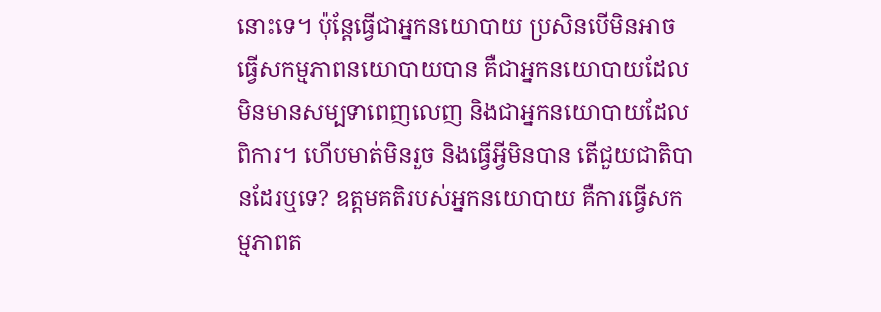នោះទេ។ ប៉ុន្តែធ្វើជាអ្នកនយោបាយ ប្រសិនបើមិនអាចធ្វើសកម្មភាពនយោបាយបាន គឺជាអ្នកនយោបាយដែលមិនមានសម្បទាពេញលេញ និងជាអ្នកនយោបាយដែលពិការ។ ហើបមាត់មិនរួច និងធ្វើអ្វីមិនបាន តើជួយជាតិបានដែរឬទេ? ឧត្តមគតិរបស់អ្នកនយោបាយ គឺការធ្វើសកម្មភាពត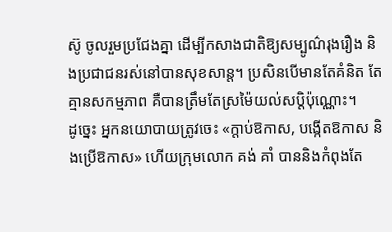ស៊ូ ចូលរួមប្រជែងគ្នា ដើម្បីកសាងជាតិឱ្យសម្បូណ៌រុងរឿង និងប្រជាជនរស់នៅបានសុខសាន្ត។ ប្រសិនបើមានតែគំនិត តែគ្មានសកម្មភាព គឺបានត្រឹមតែស្រម៉ៃយល់សប្តិប៉ុណ្ណោះ។
ដូច្នេះ អ្នកនយោបាយត្រូវចេះ «ក្តាប់ឱកាស, បង្កើតឱកាស និងប្រើឱកាស» ហើយក្រុមលោក គង់ គាំ បាននិងកំពុងតែ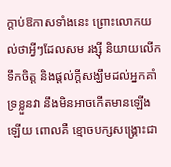ក្តាប់ឱកាសទាំងនេះ ព្រោះលោកយល់ថាអ្វីៗដែលសម រង្ស៊ី និយាយលើកទឹកចិត្ត និងផ្តល់ក្តីសង្ឃឹមដល់អ្នកគាំទ្រខ្លួនវា នឹងមិនអាចកើតមានឡើងឡើយ ពោលគឺ ខ្មោចបក្សសង្គ្រោះជា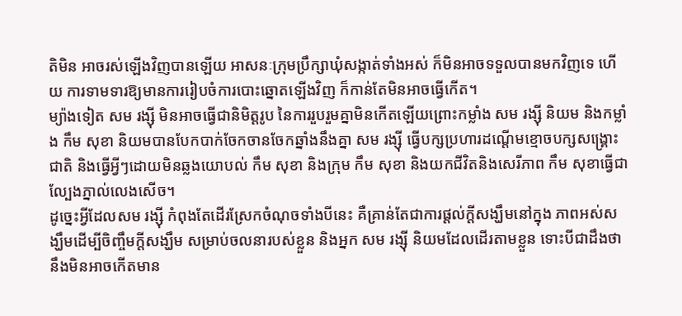តិមិន អាចរស់ឡើងវិញបានឡើយ អាសនៈក្រុមប្រឹក្សាឃុំសង្កាត់ទាំងអស់ ក៏មិនអាចទទួលបានមកវិញទេ ហើយ ការទាមទារឱ្យមានការរៀបចំការបោះឆ្នោតឡើងវិញ ក៏កាន់តែមិនអាចធ្វើកើត។
ម្យ៉ាងទៀត សម រង្ស៊ី មិនអាចធ្វើជានិមិត្តរូប នៃការរួបរួមគ្នាមិនកើតឡើយព្រោះកម្លាំង សម រង្ស៊ី និយម និងកម្លាំង កឹម សុខា និយមបានបែកបាក់ចែកចានចែកឆ្នាំងនឹងគ្នា សម រង្ស៊ី ធ្វើបក្សប្រហារដណ្តើមខ្មោចបក្សសង្គ្រោះជាតិ និងធ្វើអ្វីៗដោយមិនឆ្លងយោបល់ កឹម សុខា និងក្រុម កឹម សុខា និងយកជីវិតនិងសេរីភាព កឹម សុខាធ្វើជាល្បែងភ្នាល់លេងសើច។
ដូច្នេះអ្វីដែលសម រង្ស៊ី កំពុងតែដើរស្រែកចំណុចទាំងបីនេះ គឺគ្រាន់តែជាការផ្តល់ក្តីសង្ឃឹមនៅក្នុង ភាពអស់សង្ឃឹមដើម្បីចិញ្ចឹមក្តីសង្ឃឹម សម្រាប់ចលនារបស់ខ្លួន និងអ្នក សម រង្ស៊ី និយមដែលដើរតាមខ្លួន ទោះបីជាដឹងថា នឹងមិនអាចកើតមាន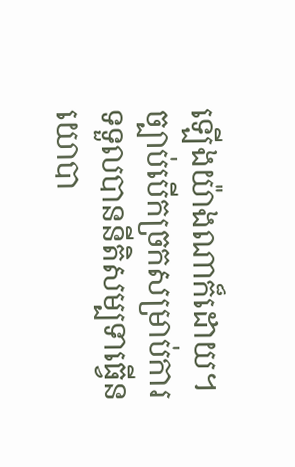ឡើងយ៉ាងណាក៏ដោយ។
ច្បាប់បើកច្រកសម្រាប់ការទទួលបាននីតិសម្បទាធ្វើនយោបា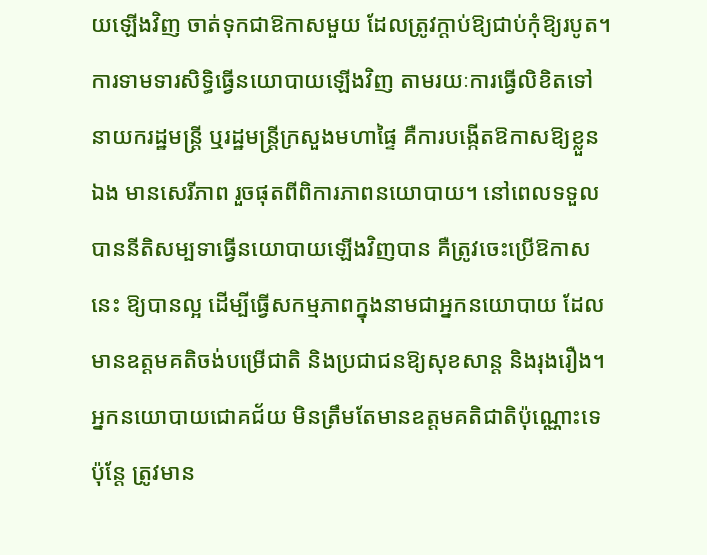យឡើងវិញ ចាត់ទុកជាឱកាសមួយ ដែលត្រូវក្តាប់ឱ្យជាប់កុំឱ្យរបូត។ ការទាមទារសិទ្ធិធ្វើនយោបាយឡើងវិញ តាមរយៈការធ្វើលិខិតទៅនាយករដ្ឋមន្ត្រី ឬរដ្ឋមន្រ្តីក្រសួងមហាផ្ទៃ គឺការបង្កើតឱកាសឱ្យខ្លួនឯង មានសេរីភាព រួចផុតពីពិការភាពនយោបាយ។ នៅពេលទទួលបាននីតិសម្បទាធ្វើនយោបាយឡើងវិញបាន គឺត្រូវចេះប្រើឱកាសនេះ ឱ្យបានល្អ ដើម្បីធ្វើសកម្មភាពក្នុងនាមជាអ្នកនយោបាយ ដែលមានឧត្តមគតិចង់បម្រើជាតិ និងប្រជាជនឱ្យសុខសាន្ត និងរុងរឿង។ អ្នកនយោបាយជោគជ័យ មិនត្រឹមតែមានឧត្តមគតិជាតិប៉ុណ្ណោះទេ ប៉ុន្តែ ត្រូវមាន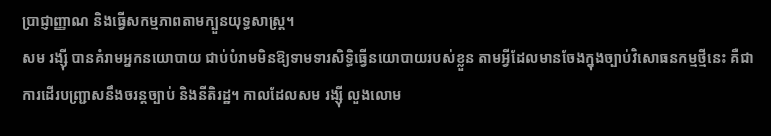ប្រាជ្ញាញ្ញាណ និងធ្វើសកម្មភាពតាមក្បួនយុទ្ធសាស្រ្ត។
សម រង្ស៊ី បានគំរាមអ្នកនយោបាយ ជាប់បំរាមមិនឱ្យទាមទារសិទ្ធិធ្វើនយោបាយរបស់ខ្លួន តាមអ្វីដែលមានចែងក្នុងច្បាប់វិសោធនកម្មថ្មីនេះ គឺជាការដើរបញ្ជ្រាសនឹងចរន្តច្បាប់ និងនីតិរដ្ឋ។ កាលដែលសម រង្ស៊ី លួងលោម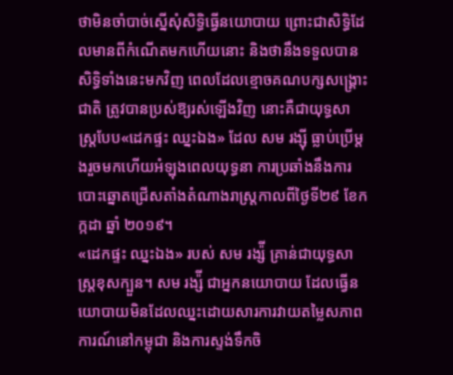ថាមិនចាំបាច់ស្នើសុំសិទ្ធិធ្វើនយោបាយ ព្រោះជាសិទ្ធិដែលមានពីកំណើតមកហើយនោះ និងថានឹងទទួលបានសិទ្ធិទាំងនេះមកវិញ ពេលដែលខ្មោចគណបក្សសង្គ្រោះជាតិ ត្រូវបានប្រស់ឱ្យរស់ឡើងវិញ នោះគឺជាយុទ្ធសាស្ត្របែប«ដេកផ្ទះ ឈ្នះឯង» ដែល សម រង្ស៊ី ធ្លាប់ប្រើម្តងរួចមកហើយអំឡុងពេលយុទ្ធនា ការប្រឆាំងនឹងការបោះឆ្នោតជ្រើសតាំងតំណាងរាស្ត្រកាលពីថ្ងៃទី២៩ ខែកក្កដា ឆ្នាំ ២០១៩។
«ដេកផ្ទះ ឈ្នះឯង» របស់ សម រង្ស៉ី គ្រាន់ជាយុទ្ធសាស្រ្តខុសក្បួន។ សម រង្ស៉ី ជាអ្នកនយោបាយ ដែលធ្វើនយោបាយមិនដែលឈ្នះដោយសារការវាយតម្លៃសភាពការណ៍នៅកម្ពុជា និងការស្ទង់ទឹកចិ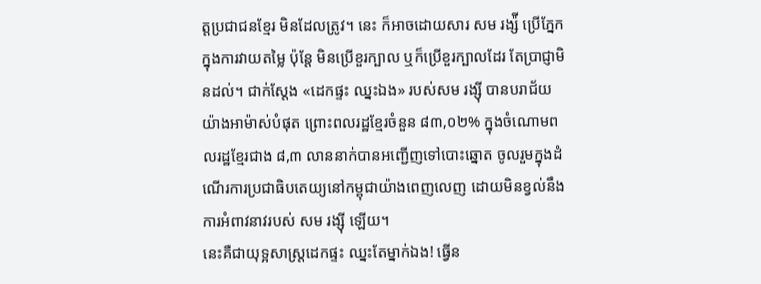ត្តប្រជាជនខ្មែរ មិនដែលត្រូវ។ នេះ ក៏អាចដោយសារ សម រង្ស៉ី ប្រើភ្នែកក្នុងការវាយតម្លៃ ប៉ុន្តែ មិនប្រើខួរក្បាល ឬក៏ប្រើខួរក្បាលដែរ តែប្រាជ្ញាមិនដល់។ ជាក់ស្តែង «ដេកផ្ទះ ឈ្នះឯង» របស់សម រង្ស៊ី បានបរាជ័យយ៉ាងអាម៉ាស់បំផុត ព្រោះពលរដ្ឋខ្មែរចំនួន ៨៣,០២% ក្នុងចំណោមពលរដ្ឋខ្មែរជាង ៨,៣ លាននាក់បានអញ្ជើញទៅបោះឆ្នោត ចូលរួមក្នុងដំណើរការប្រជាធិបតេយ្យនៅកម្ពុជាយ៉ាងពេញលេញ ដោយមិនខ្វល់នឹងការអំពាវនាវរបស់ សម រង្ស៊ី ឡើយ។
នេះគឺជាយុទ្អសាស្ត្រដេកផ្ទះ ឈ្នះតែម្នាក់ឯង! ធ្វើន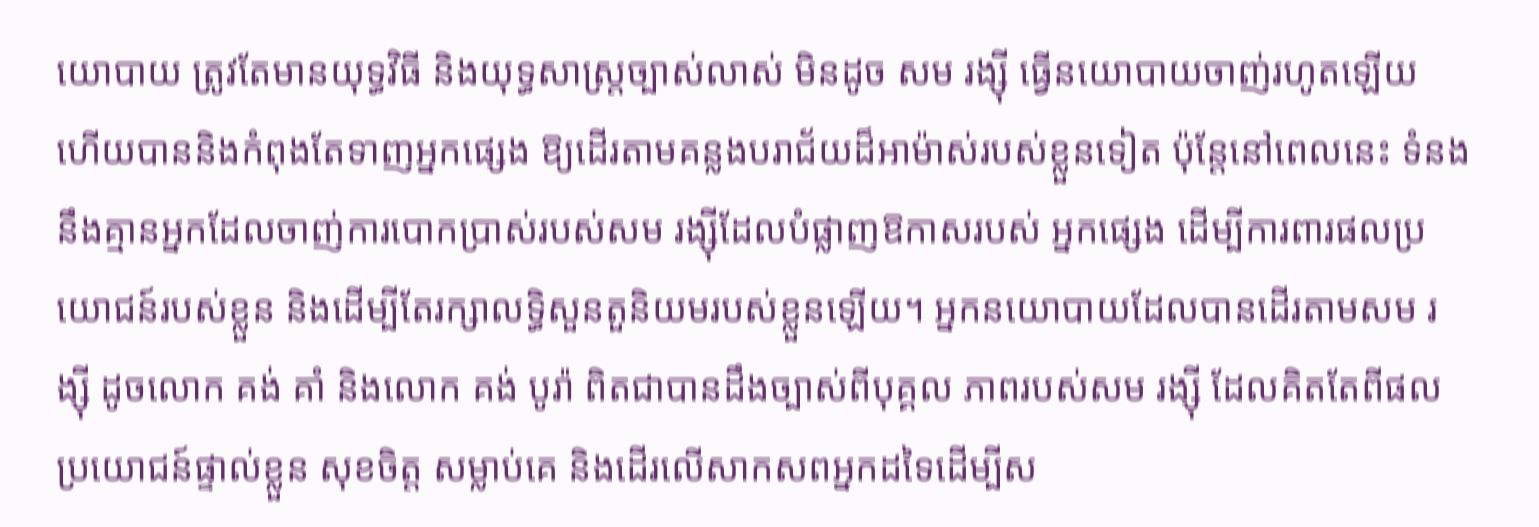យោបាយ ត្រូវតែមានយុទ្ធវិធី និងយុទ្ធសាស្រ្តច្បាស់លាស់ មិនដូច សម រង្ស៊ី ធ្វើនយោបាយចាញ់រហូតឡើយ ហើយបាននិងកំពុងតែទាញអ្នកផ្សេង ឱ្យដើរតាមគន្លងបរាជ័យដ៏អាម៉ាស់របស់ខ្លួនទៀត ប៉ុន្តែនៅពេលនេះ ទំនងនឹងគ្មានអ្នកដែលចាញ់ការបោកប្រាស់របស់សម រង្ស៊ីដែលបំផ្លាញឱកាសរបស់ អ្នកផ្សេង ដើម្បីការពារផលប្រយោជន៍របស់ខ្លួន និងដើម្បីតែរក្សាលទ្ធិសួនតួនិយមរបស់ខ្លួនឡើយ។ អ្នកនយោបាយដែលបានដើរតាមសម រង្ស៊ី ដូចលោក គង់ គាំ និងលោក គង់ បូរ៉ា ពិតជាបានដឹងច្បាស់ពីបុគ្គល ភាពរបស់សម រង្ស៊ី ដែលគិតតែពីផលប្រយោជន៍ផ្ទាល់ខ្លួន សុខចិត្ត សម្លាប់គេ និងដើរលើសាកសពអ្នកដទៃដើម្បីស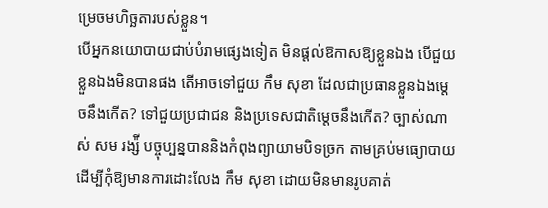ម្រេចមហិច្ឆតារបស់ខ្លួន។
បើអ្នកនយោបាយជាប់បំរាមផ្សេងទៀត មិនផ្តល់ឱកាសឱ្យខ្លួនឯង បើជួយខ្លួនឯងមិនបានផង តើអាចទៅជួយ កឹម សុខា ដែលជាប្រធានខ្លួនឯងម្តេចនឹងកើត? ទៅជួយប្រជាជន និងប្រទេសជាតិម្តេចនឹងកើត? ច្បាស់ណាស់ សម រង្ស៉ី បច្ចុប្បន្នបាននិងកំពុងព្យាយាមបិទច្រក តាមគ្រប់មធ្យោបាយដើម្បីកុំឱ្យមានការដោះលែង កឹម សុខា ដោយមិនមានរូបគាត់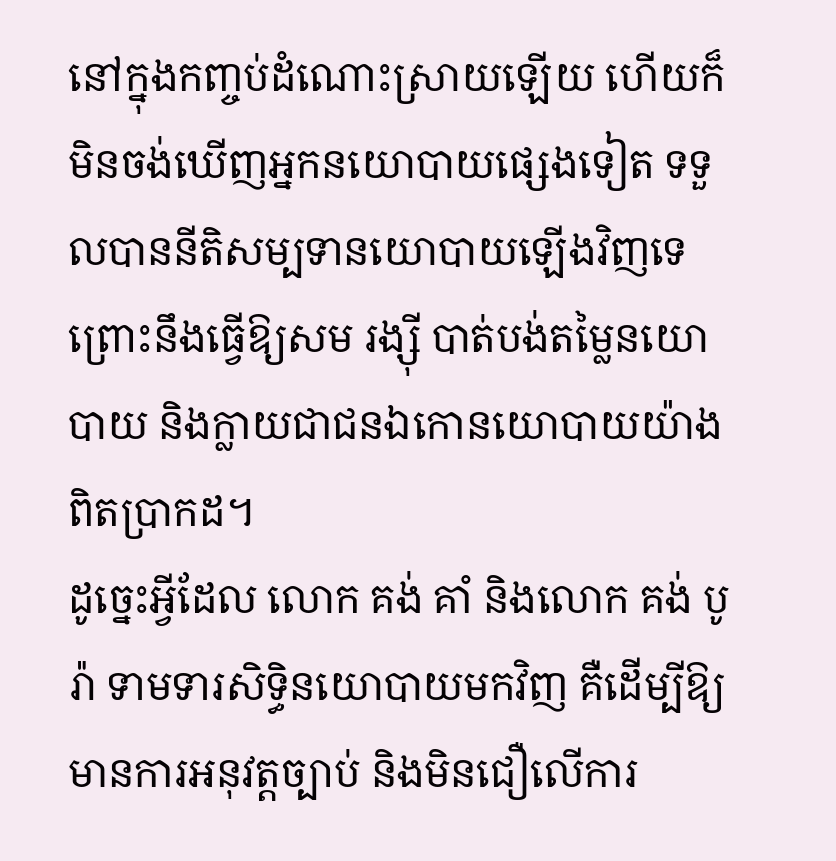នៅក្នុងកញ្ចប់ដំណោះស្រាយឡើយ ហើយក៏មិនចង់ឃើញអ្នកនយោបាយផ្សេងទៀត ទទួលបាននីតិសម្បទានយោបាយឡើងវិញទេព្រោះនឹងធ្វើឱ្យសម រង្ស៊ី បាត់បង់តម្លៃនយោបាយ និងក្លាយជាជនឯកោនយោបាយយ៉ាងពិតប្រាកដ។
ដូច្នេះអ្វីដែល លោក គង់ គាំ និងលោក គង់ បូរ៉ា ទាមទារសិទ្ធិនយោបាយមកវិញ គឺដើម្បីឱ្យមានការអនុវត្តច្បាប់ និងមិនជឿលើការ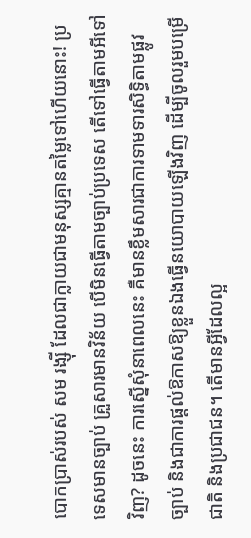បោកប្រាស់របស់ សម រង្ស៊ី ដែលជាក្លាយជាមនុស្សគ្មានតម្លៃទៅហើយនោះ! ប្រទេសមានច្បាប់ គ្រួសារមានវិន័យ បើមិនធ្វើតាមច្បាប់ប្រទេស តើទៅធ្វើតាមអីទៅវិញ? ដូចនេះ ការស្នើសុំនាពេលនេះ គឺមានខ្លឹមសារជាការទាមទារសិទ្ធិតាមផ្លូវច្បាប់ និងជាការផ្តល់ឱកាសឱ្យខ្លួនឯងធ្វើនយោបាយឡើងវិញ ដើម្បីចូលរួមបម្រើជាតិ និងប្រជាជន។ តើមានអ្វីដែលល្អ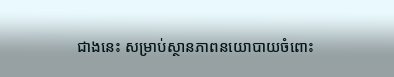ជាងនេះ សម្រាប់ស្ថានភាពនយោបាយចំពោះ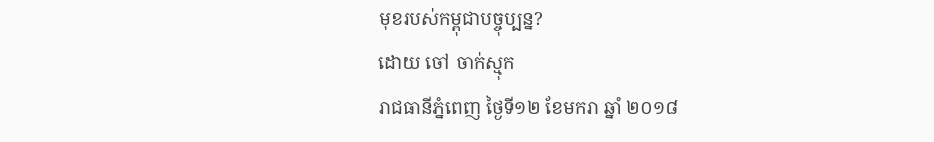មុខរបស់កម្ពុជាបច្ចុប្បន្ន?
ដោយ ចៅ ចាក់ស្មុក
រាជធានីភ្នំពេញ ថ្ងៃទី១២ ខែមករា ឆ្នាំ ២០១៨